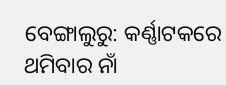ବେଙ୍ଗାଲୁରୁ: କର୍ଣ୍ଣାଟକରେ ଥମିବାର ନାଁ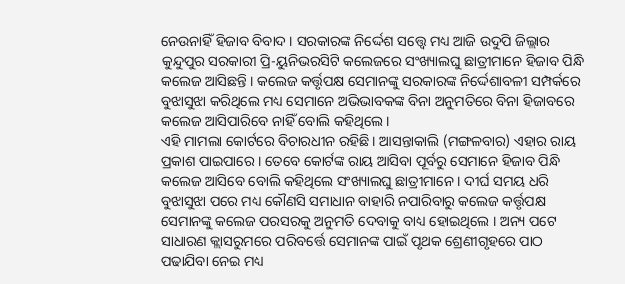ନେଉନାହିଁ ହିଜାବ ବିବାଦ । ସରକାରଙ୍କ ନିର୍ଦ୍ଦେଶ ସତ୍ତ୍ବେ ମଧ୍ୟ ଆଜି ଉଦୁପି ଜିଲ୍ଲାର କୁନ୍ଦୁପୁର ସରକାରୀ ପ୍ରି-ୟୁନିଭରସିଟି କଲେଜରେ ସଂଖ୍ୟାଲଘୁ ଛାତ୍ରୀମାନେ ହିଜାବ ପିନ୍ଧି କଲେଜ ଆସିଛନ୍ତି । କଲେଜ କର୍ତ୍ତୃପକ୍ଷ ସେମାନଙ୍କୁ ସରକାରଙ୍କ ନିର୍ଦ୍ଦେଶାବଳୀ ସମ୍ପର୍କରେ ବୁଝାସୁଝା କରିଥିଲେ ମଧ୍ୟ ସେମାନେ ଅଭିଭାବକଙ୍କ ବିନା ଅନୁମତିରେ ବିନା ହିଜାବରେ କଲେଜ ଆସିପାରିବେ ନାହିଁ ବୋଲି କହିଥିଲେ ।
ଏହି ମାମଲା କୋର୍ଟରେ ବିଚାରଧୀନ ରହିଛି । ଆସନ୍ତାକାଲି (ମଙ୍ଗଳବାର) ଏହାର ରାୟ ପ୍ରକାଶ ପାଇପାରେ । ତେବେ କୋର୍ଟଙ୍କ ରାୟ ଆସିବା ପୂର୍ବରୁ ସେମାନେ ହିଜାବ ପିନ୍ଧି କଲେଜ ଆସିବେ ବୋଲି କହିଥିଲେ ସଂଖ୍ୟାଲଘୁ ଛାତ୍ରୀମାନେ । ଦୀର୍ଘ ସମୟ ଧରି ବୁଝାସୁଝା ପରେ ମଧ୍ୟ କୌଣସି ସମାଧାନ ବାହାରି ନପାରିବାରୁ କଲେଜ କର୍ତ୍ତୃପକ୍ଷ ସେମାନଙ୍କୁ କଲେଜ ପରସରକୁ ଅନୁମତି ଦେବାକୁ ବାଧ୍ୟ ହୋଇଥିଲେ । ଅନ୍ୟ ପଟେ ସାଧାରଣ କ୍ଲାସରୁମରେ ପରିବର୍ତ୍ତେ ସେମାନଙ୍କ ପାଇଁ ପୃଥକ ଶ୍ରେଣୀଗୃହରେ ପାଠ ପଢାଯିବା ନେଇ ମଧ୍ୟ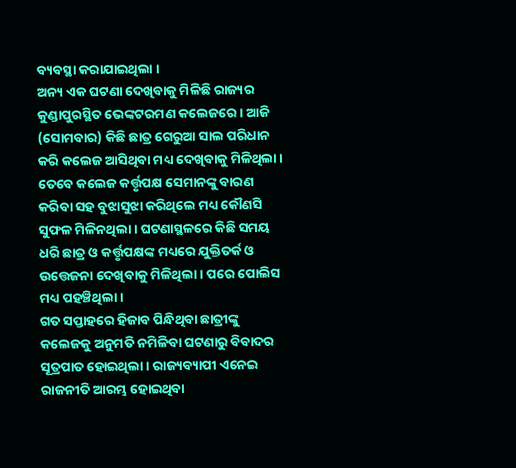ବ୍ୟବସ୍ଥା କରାଯାଇଥିଲା ।
ଅନ୍ୟ ଏକ ଘଟଣା ଦେଖିବାକୁ ମିଳିଛି ରାଜ୍ୟର କୁଣ୍ଡାପୁରସ୍ଥିତ ଭେଙ୍କଟରମଣ କଲେଜରେ । ଆଜି (ସୋମବାର) କିଛି ଛାତ୍ର ଗେରୁଆ ସାଲ ପରିଧାନ କରି କଲେଜ ଆସିଥିବା ମଧ୍ୟ ଦେଖିବାକୁ ମିଳିଥିଲା । ତେବେ କଲେଜ କର୍ତ୍ତୃପକ୍ଷ ସେମାନଙ୍କୁ ବାରଣ କରିବା ସହ ବୁଝାସୁଝା କରିଥିଲେ ମଧ୍ୟ କୌଣସି ସୁଫଳ ମିଳିନଥିଲା । ଘଟଣାସ୍ଥଳରେ କିଛି ସମୟ ଧରି ଛାତ୍ର ଓ କର୍ତ୍ତୃପକ୍ଷଙ୍କ ମଧ୍ୟରେ ଯୁକ୍ତିତର୍କ ଓ ଉତ୍ତେଜନା ଦେଖିବାକୁ ମିଳିଥିଲା । ପରେ ପୋଲିସ ମଧ୍ୟ ପହଞ୍ଚିଥିଲା ।
ଗତ ସପ୍ତାହରେ ହିଜାବ ପିନ୍ଧିଥିବା ଛାତ୍ରୀଙ୍କୁ କଲେଜକୁ ଅନୁମତି ନମିଳିବା ଘଟଣାରୁ ବିବାଦର ସୂତ୍ରପାତ ହୋଇଥିଲା । ରାଜ୍ୟବ୍ୟାପୀ ଏନେଇ ରାଜନୀତି ଆରମ୍ଭ ହୋଇଥିବା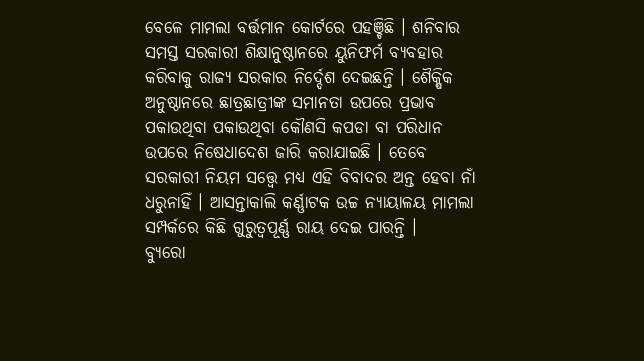ବେଳେ ମାମଲା ବର୍ତ୍ତମାନ କୋର୍ଟରେ ପହଞ୍ଚିଛି । ଶନିବାର ସମସ୍ତ ସରକାରୀ ଶିକ୍ଷାନୁଷ୍ଠାନରେ ୟୁନିଫର୍ମ ବ୍ୟବହାର କରିବାକୁ ରାଜ୍ୟ ସରକାର ନିର୍ଦ୍ଦେଶ ଦେଇଛନ୍ତି । ଶୈକ୍ଷିକ ଅନୁଷ୍ଠାନରେ ଛାତ୍ରଛାତ୍ରୀଙ୍କ ସମାନତା ଉପରେ ପ୍ରଭାବ ପକାଉଥିବା ପକାଉଥିବା କୌଣସି କପଡା ବା ପରିଧାନ ଉପରେ ନିଷେଧାଦେଶ ଜାରି କରାଯାଇଛି । ତେବେ ସରକାରୀ ନିୟମ ସତ୍ତ୍ବେ ମଧ୍ୟ ଏହି ବିବାଦର ଅନ୍ତ ହେବା ନାଁ ଧରୁନାହିଁ । ଆସନ୍ତାକାଲି କର୍ଣ୍ଣାଟକ ଉଚ୍ଚ ନ୍ୟାୟାଳୟ ମାମଲା ସମ୍ପର୍କରେ କିଛି ଗୁରୁତ୍ବପୂର୍ଣ୍ଣ ରାୟ ଦେଇ ପାରନ୍ତି ।
ବ୍ୟୁରୋ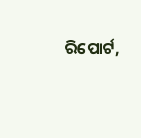ରିପୋର୍ଟ,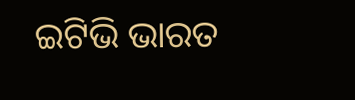ଇଟିଭି ଭାରତ